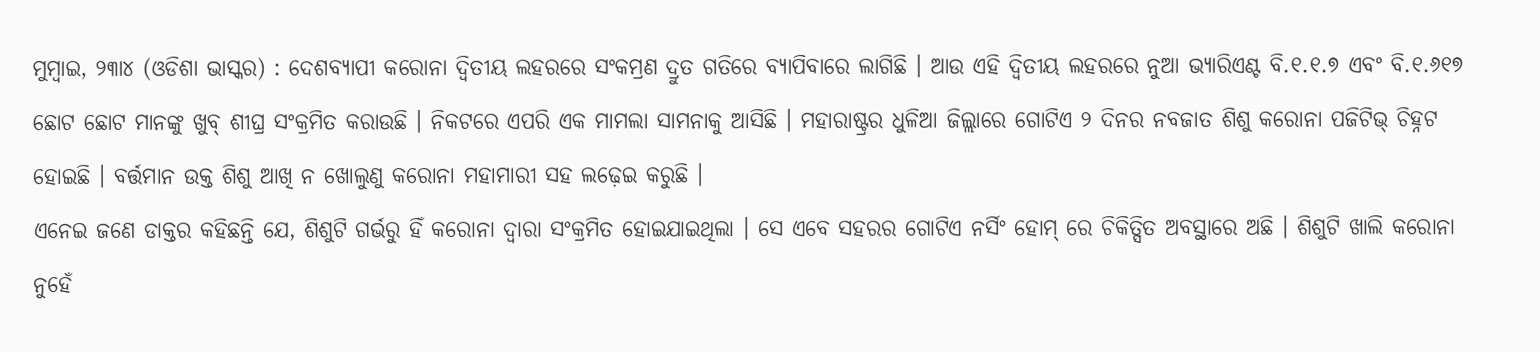ମୁମ୍ବାଇ, ୨୩ା୪ (ଓଡିଶା ଭାସ୍କର) : ଦେଶବ୍ୟାପୀ କରୋନା ଦ୍ୱିତୀୟ ଲହରରେ ସଂକମ୍ରଣ ଦ୍ରୁତ ଗତିରେ ବ୍ୟାପିବାରେ ଲାଗିଛି । ଆଉ ଏହି ଦ୍ୱିତୀୟ ଲହରରେ ନୁଆ ଭ୍ୟାରିଏଣ୍ଟ ବି.୧.୧.୭ ଏବଂ ବି.୧.୬୧୭ ଛୋଟ ଛୋଟ ମାନଙ୍କୁ ଖୁବ୍ ଶୀଘ୍ର ସଂକ୍ରମିତ କରାଉଛି । ନିକଟରେ ଏପରି ଏକ ମାମଲା ସାମନାକୁ ଆସିଛି । ମହାରାଷ୍ଟ୍ରର ଧୁଳିଆ ଜିଲ୍ଲାରେ ଗୋଟିଏ ୨ ଦିନର ନବଜାତ ଶିଶୁ କରୋନା ପଜିଟିଭ୍ ଚିହ୍ନଟ ହୋଇଛି । ବର୍ତ୍ତମାନ ଉକ୍ତ ଶିଶୁ ଆଖି ନ ଖୋଲୁଣୁ କରୋନା ମହାମାରୀ ସହ ଲଢ଼େଇ କରୁଛି ।
ଏନେଇ ଜଣେ ଡାକ୍ତର କହିଛନ୍ତି ଯେ, ଶିଶୁଟି ଗର୍ଭରୁ ହିଁ କରୋନା ଦ୍ୱାରା ସଂକ୍ରମିତ ହୋଇଯାଇଥିଲା । ସେ ଏବେ ସହରର ଗୋଟିଏ ନର୍ସିଂ ହୋମ୍ ରେ ଚିକିତ୍ସିତ ଅବସ୍ଥାରେ ଅଛି । ଶିଶୁଟି ଖାଲି କରୋନା ନୁହେଁ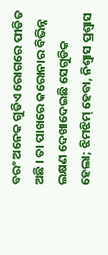ବରଂ ଅନେକ ଗୁଡିଏ ରୋଗରେ ପୀଡିତ ଅଛି । ତା ପାଖରେ କରୋନାର ବିଭିନ୍ନ ଲକ୍ଷଣ ଦେଖାଦେଇଛି ସେଗୁଡିକ ହେଲା; ଝିମଝିମ୍ ହେବା, ନିଶ୍ୱାସ ପ୍ରଶ୍ୱାସ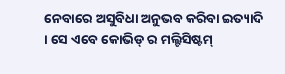ନେବାରେ ଅସୁବିଧା ଅନୁଭବ କରିବା ଇତ୍ୟାଦି । ସେ ଏବେ କୋଭିଡ୍ ର ମଲ୍ଟିସିଷ୍ଟମ୍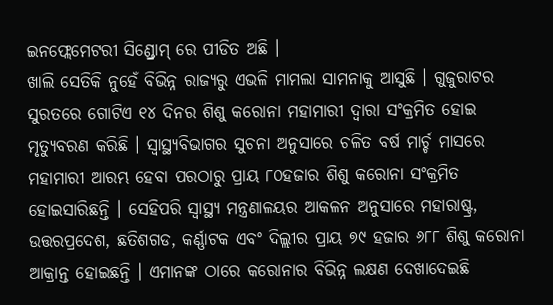ଇନଫ୍ଲେମେଟରୀ ସିଣ୍ଡ୍ରୋମ୍ ରେ ପୀଡିତ ଅଛି ।
ଖାଲି ସେତିକି ନୁହେଁ ବିଭିନ୍ନ ରାଜ୍ୟରୁ ଏଭଳି ମାମଲା ସାମନାକୁ ଆସୁଛି । ଗୁଜୁରାଟର ସୁରତରେ ଗୋଟିଏ ୧୪ ଦିନର ଶିଶୁ କରୋନା ମହାମାରୀ ଦ୍ୱାରା ସଂକ୍ରମିତ ହୋଇ ମୃତ୍ୟୁବରଣ କରିଛି । ସ୍ୱାସ୍ଥ୍ୟବିଭାଗର ସୁଚନା ଅନୁସାରେ ଚଳିତ ବର୍ଷ ମାର୍ଚ୍ଚ ମାସରେ ମହାମାରୀ ଆରମ୍ଭ ହେବା ପରଠାରୁ ପ୍ରାୟ ୮୦ହଜାର ଶିଶୁ କରୋନା ସଂକ୍ରମିତ ହୋଇସାରିଛନ୍ତି । ସେହିପରି ସ୍ୱାସ୍ଥ୍ୟ ମନ୍ତ୍ରଣାଳୟର ଆକଳନ ଅନୁସାରେ ମହାରାଷ୍ଟ୍ର, ଉତ୍ତରପ୍ରଦେଶ, ଛତିଶଗଡ, କର୍ଣ୍ଣାଟକ ଏବଂ ଦିଲ୍ଲୀର ପ୍ରାୟ ୭୯ ହଜାର ୬୮୮ ଶିଶୁ କରୋନା ଆକ୍ରାନ୍ତ ହୋଇଛନ୍ତି । ଏମାନଙ୍କ ଠାରେ କରୋନାର ବିଭିନ୍ନ ଲକ୍ଷଣ ଦେଖାଦେଇଛି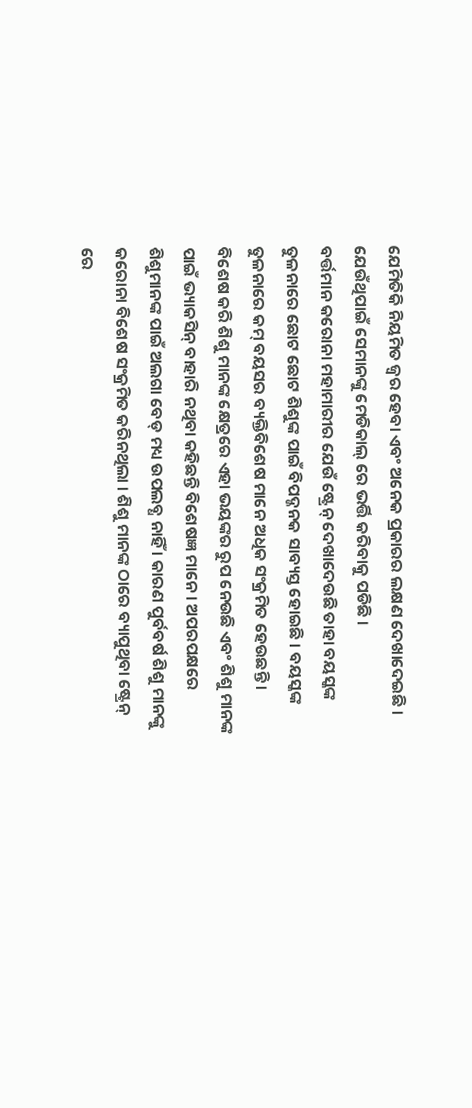ଯେମିତିକି ନିୟମିତ ଜ୍ୱର ହେବା ଏବଂ ଅନେକ ପ୍ରକାରର ଲକ୍ଷଣ ଦେଖାଦେଇଛି । ଯେଉଁଥିପାଇଁ ସେମାନଙ୍କୁ ମେଡିକାଲ୍ ରେ ଭର୍ତ୍ତି କରିବାକୁ ପଡିଛି ।
ବର୍ତ୍ତମାନ କରୋନା ମହାମାରୀର ଯେଉଁ ଷ୍ଟ୍ରେନ୍ ଦେଖାଦେଉଛି ତାହା ବୟସ୍କଙ୍କ ତୁଳନାରେ ଛୋଟ ଛୋଟ ଶିଶୁଙ୍କ ପାଇଁ ବିପଦ୍ଜନକ ସାବ୍ୟସ୍ତ ହୋଇଛି । ବୟସ୍କଙ୍କ ତୁଳନାରେ କମ୍ ବୟସର ବ୍ୟକ୍ତିବିଶେଷ ମାନେ ଅଧିକ ସଂକ୍ରମିତ ହେଉଛନ୍ତି । ବିଶେଷ କରି ଶିଶୁ ମାନଙ୍କ କ୍ଷେତ୍ରରେ ଏହା ଭୟଙ୍କର ରୁପ ନେଉଛି ଏବଂ ଶିଶୁ ମାନଙ୍କ ପାଇଁ ଭ୍ୟାକସିନ୍ ବାହାରି ନଥିବା କହିଛନ୍ତି ବିଶେଷଜ୍ଞ ମାନେ । ଅପରପକ୍ଷରେ ଶିଶୁମାନଙ୍କ ପାଇଁ ଅଲଗା ବେଡ୍ ମଧ୍ୟ ଉପଲବ୍ଧ ନାହିଁ । କାରଣ ପୁର୍ବବର୍ଷ ଶିଶୁ ମାନଙ୍କୁ କରୋନା ବିଶେଷ ସଂକ୍ରମିତ କରିନଥିଲା । ଶିଶୁ ମାନଙ୍କ ଠାରେ ବ୍ୟାପୁଥିବା ଷ୍ଟ୍ରେନ୍ ରେ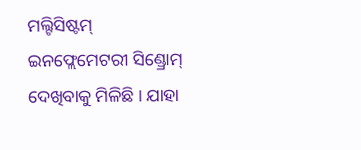ମଲ୍ଟିସିଷ୍ଟମ୍ ଇନଫ୍ଲେମେଟରୀ ସିଣ୍ଡ୍ରୋମ୍ ଦେଖିବାକୁ ମିଳିଛି । ଯାହା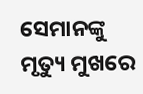ସେମାନଙ୍କୁ ମୃତ୍ୟୁ ମୁଖରେ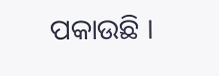ପକାଉଛି ।